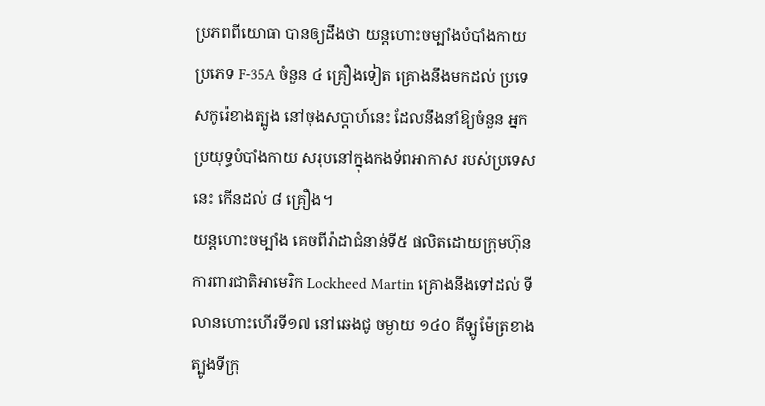ប្រភពពីយោធា បានឲ្យដឹងថា យន្តហោះចម្បាំងបំបាំងកាយ ប្រភេទ F-35A ចំនួន ៤ គ្រឿងទៀត គ្រោងនឹងមកដល់ ប្រទេសកូរ៉េខាងត្បូង នៅចុងសប្តាហ៍នេះ ដែលនឹងនាំឱ្យចំនួន អ្នកប្រយុទ្ធបំបាំងកាយ សរុបនៅក្នុងកងទ័ពអាកាស របស់ប្រទេសនេះ កើនដល់ ៨ គ្រឿង។
យន្ដហោះចម្បាំង គេចពីរ៉ាដាជំនាន់ទី៥ ផលិតដោយក្រុមហ៊ុន ការពារជាតិអាមេរិក Lockheed Martin គ្រោងនឹងទៅដល់ ទីលានហោះហើរទី១៧ នៅឆេងជូ ចម្ងាយ ១៤០ គីឡូម៉ែត្រខាងត្បូងទីក្រុ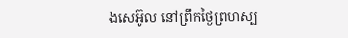ងសេអ៊ូល នៅព្រឹកថ្ងៃព្រហស្ប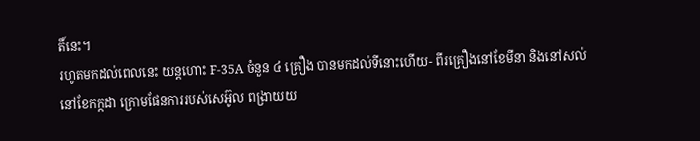តិ៍នេះ។
រហូតមកដល់ពេលនេះ យន្តហោះ F-35A ចំនួន ៤ គ្រឿង បានមកដល់ទីនោះហើយ- ពីរគ្រឿងនៅខែមីនា និងនៅសល់ នៅខែកក្កដា ក្រោមផែនការរបស់សេអ៊ូល ពង្រាយយ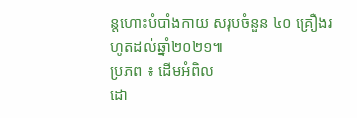ន្តហោះបំបាំងកាយ សរុបចំនួន ៤០ គ្រឿងរហូតដល់ឆ្នាំ២០២១៕
ប្រភព ៖ ដើមអំពិល
ដោ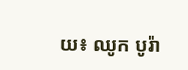យ៖ ឈូក បូរ៉ា